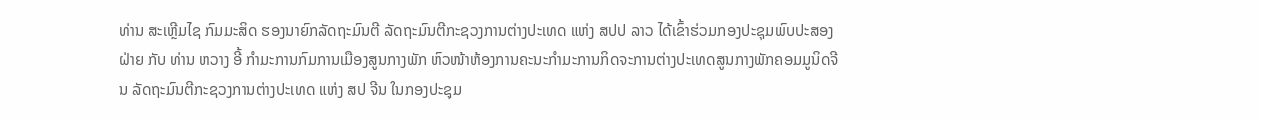ທ່ານ ສະເຫຼີມໄຊ ກົມມະສິດ ຮອງນາຍົກລັດຖະມົນຕີ ລັດຖະມົນຕີກະຊວງການຕ່າງປະເທດ ແຫ່ງ ສປປ ລາວ ໄດ້ເຂົ້າຮ່ວມກອງປະຊຸມພົບປະສອງຝ່າຍ ກັບ ທ່ານ ຫວາງ ອີ້ ກໍາມະການກົມການເມືອງສູນກາງພັກ ຫົວໜ້າຫ້ອງການຄະນະກໍາມະການກິດຈະການຕ່າງປະເທດສູນກາງພັກຄອມມູນິດຈີນ ລັດຖະມົນຕີກະຊວງການຕ່າງປະເທດ ແຫ່ງ ສປ ຈີນ ໃນກອງປະຊຸມ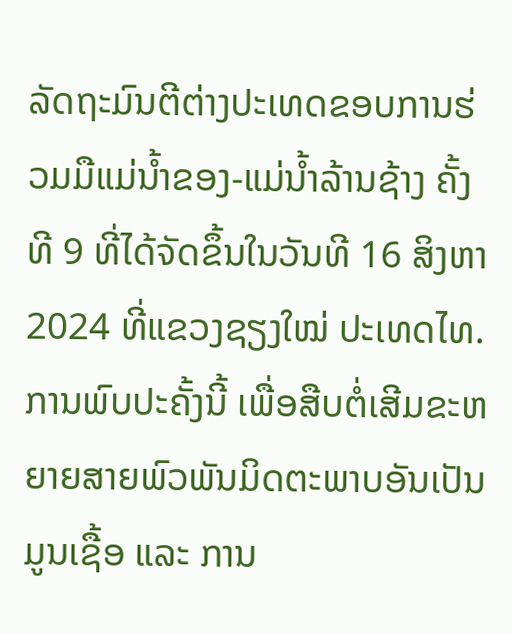ລັດຖະມົນຕີຕ່າງປະເທດຂອບການຮ່ວມມືແມ່ນ້ຳຂອງ-ແມ່ນໍ້າລ້ານຊ້າງ ຄັ້ງທີ 9 ທີ່ໄດ້ຈັດຂຶ້ນໃນວັນທີ 16 ສິງຫາ 2024 ທີ່ແຂວງຊຽງໃໝ່ ປະເທດໄທ.
ການພົບປະຄັ້ງນີ້ ເພື່ອສືບຕໍ່ເສີມຂະຫຍາຍສາຍພົວພັນມິດຕະພາບອັນເປັນມູນເຊື້ອ ແລະ ການ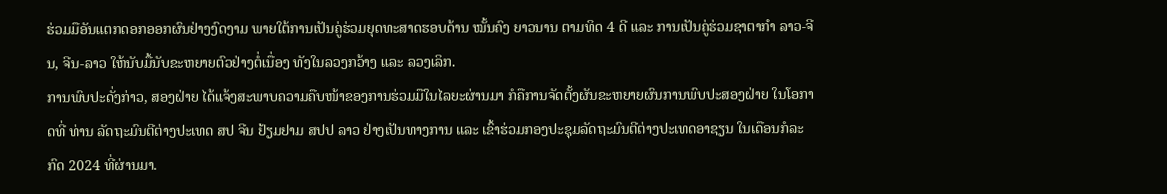ຮ່ວມມືອັນແຕກດອກອອກຜົນຢ່າງງົດງາມ ພາຍໃຕ້ການເປັນຄູ່ຮ່ວມຍຸດທະສາດຮອບດ້ານ ໝັ້ນຄົງ ຍາວນານ ຕາມທິດ 4 ດີ ແລະ ການເປັນຄູ່ຮ່ວມຊາຕາກຳ ລາວ-ຈີນ, ຈີນ-ລາວ ໃຫ້ນັບມື້ນັບຂະຫຍາຍຕົວຢ່າງຕໍ່ເນື່ອງ ທັງໃນລວງກວ້າງ ແລະ ລວງເລິກ.
ການພົບປະດັ່ງກ່າວ, ສອງຝ່າຍ ໄດ້ແຈ້ງສະພາບຄວາມຄືບໜ້າຂອງການຮ່ວມມືໃນໄລຍະຜ່ານມາ ກໍຄືການຈັດຕັ້ງຜັນຂະຫຍາຍຜົນການພົບປະສອງຝ່າຍ ໃນໂອກາດທີ່ ທ່ານ ລັດຖະມົນຕີຕ່າງປະເທດ ສປ ຈີນ ຢ້ຽມຢາມ ສປປ ລາວ ຢ່າງເປັນທາງການ ແລະ ເຂົ້າຮ່ວມກອງປະຊຸມລັດຖະມົນຕີຕ່າງປະເທດອາຊຽນ ໃນເດືອນກໍລະກົດ 2024 ທີ່ຜ່ານມາ.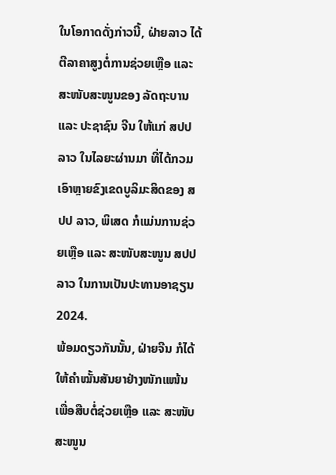ໃນໂອກາດດັ່ງກ່າວນີ້, ຝ່າຍລາວ ໄດ້ຕີລາຄາສູງຕໍ່ການຊ່ວຍເຫຼືອ ແລະ ສະໜັບສະໜູນຂອງ ລັດຖະບານ ແລະ ປະຊາຊົນ ຈີນ ໃຫ້ແກ່ ສປປ ລາວ ໃນໄລຍະຜ່ານມາ ທີ່ໄດ້ກວມເອົາຫຼາຍຂົງເຂດບູລິມະສິດຂອງ ສປປ ລາວ, ພິເສດ ກໍແມ່ນການຊ່ວຍເຫຼືອ ແລະ ສະໜັບສະໜູນ ສປປ ລາວ ໃນການເປັນປະທານອາຊຽນ 2024.
ພ້ອມດຽວກັນນັ້ນ, ຝ່າຍຈີນ ກໍໄດ້ໃຫ້ຄຳໝັ້ນສັນຍາຢ່າງໜັກແໜ້ນ ເພື່ອສືບຕໍ່ຊ່ວຍເຫຼືອ ແລະ ສະໜັບສະໜູນ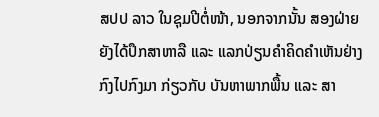ສປປ ລາວ ໃນຊຸມປີຕໍ່ໜ້າ, ນອກຈາກນັ້ນ ສອງຝ່າຍ ຍັງໄດ້ປຶກສາຫາລື ແລະ ແລກປ່ຽນຄໍາຄິດຄໍາເຫັນຢ່າງກົງໄປກົງມາ ກ່ຽວກັບ ບັນຫາພາກພື້ນ ແລະ ສາ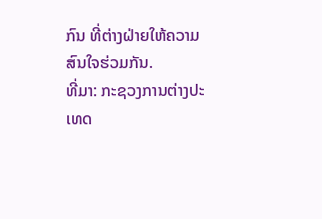ກົນ ທີ່ຕ່າງຝ່າຍໃຫ້ຄວາມສົນໃຈຮ່ວມກັນ.
ທີ່ມາ: ກະຊວງການຕ່າງປະເທດ